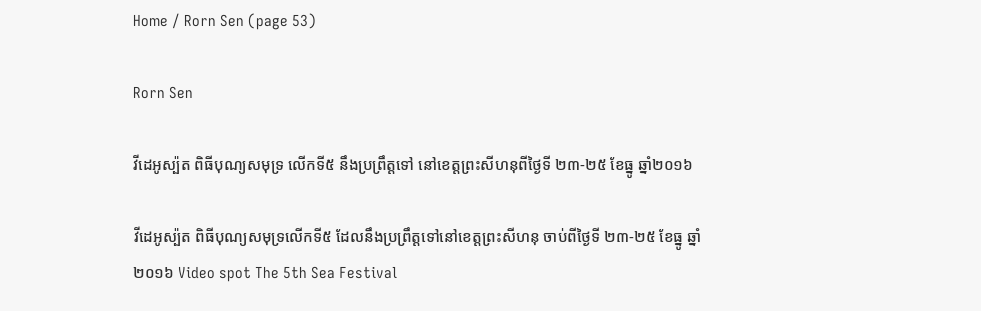Home / Rorn Sen (page 53)

Rorn Sen

វីដេអូស្ប៉ត ពិធីបុណ្យសមុទ្រ លេីកទី៥ នឹងប្រព្រឹត្តទៅ នៅខេត្តព្រះសីហនុពីថ្ងៃទី ២៣-២៥ ខែធ្នូ ឆ្នាំ២០១៦

វីដេអូស្ប៉ត ពិធីបុណ្យសមុទ្រលេីកទី៥ ដែលនឹងប្រព្រឹត្តទៅនៅខេត្តព្រះសីហនុ ចាប់ពីថ្ងៃទី ២៣-២៥ ខែធ្នូ ឆ្នាំ២០១៦ Video spot The 5th Sea Festival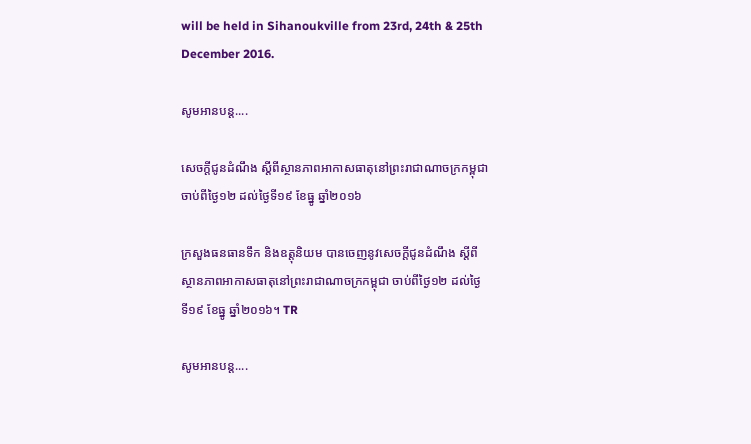will be held in Sihanoukville from 23rd, 24th & 25th December 2016.

សូមអានបន្ត....

សេចក្តីជូនដំណឹង ស្តីពីស្ថានភាពអាកាសធាតុនៅព្រះរាជាណាចក្រកម្ពុជា ចាប់ពីថ្ងៃ១២ ដល់ថ្ងៃទី១៩ ខែធ្នូ ឆ្នាំ២០១៦

ក្រសួងធនធានទឹក និងឧត្តុនិយម បានចេញនូវសេចក្តីជូនដំណឹង ស្តីពីស្ថានភាពអាកាសធាតុនៅព្រះរាជាណាចក្រកម្ពុជា ចាប់ពីថ្ងៃ១២ ដល់ថ្ងៃទី១៩ ខែធ្នូ ឆ្នាំ២០១៦។ TR

សូមអានបន្ត....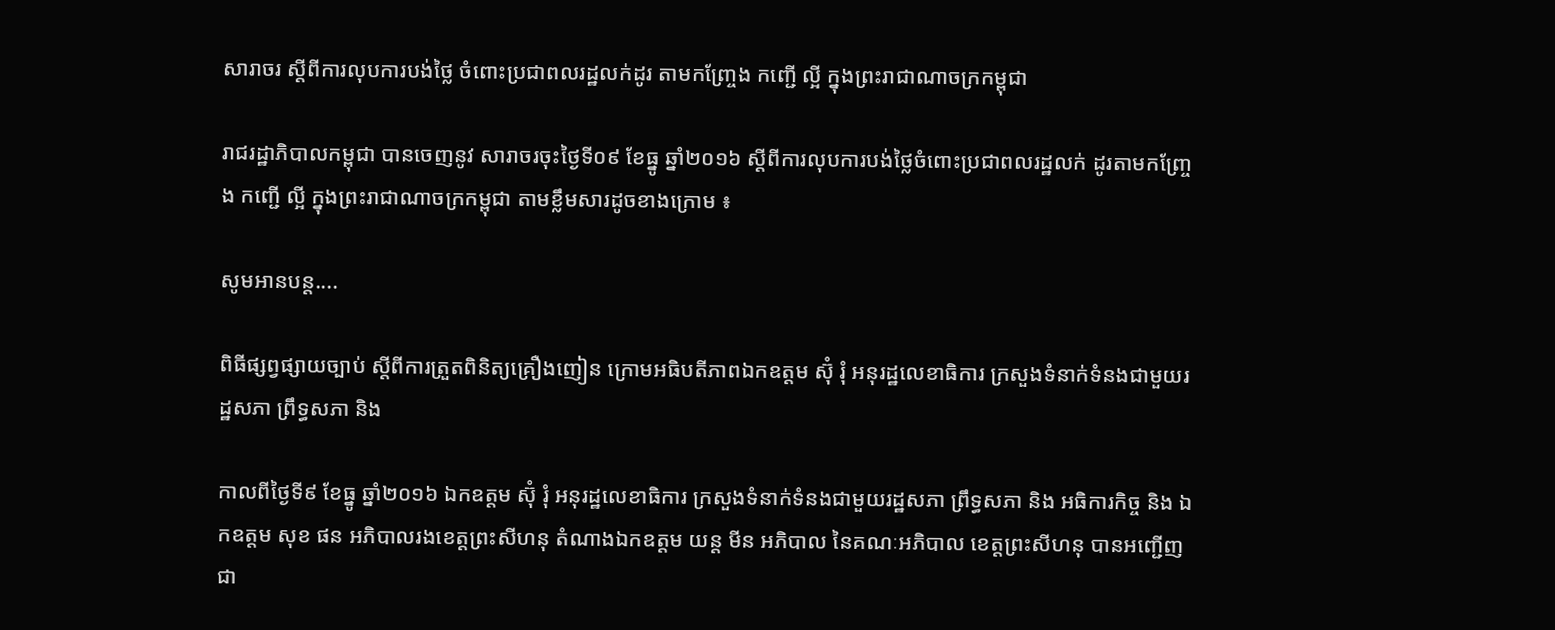សារាចរ ស្តីពីការលុបការបង់ថ្លៃ ចំពោះប្រជាពលរដ្ឋលក់ដូរ តាមកញ្ច្រែង កញ្ជើ ល្អី ក្នុងព្រះរាជាណាចក្រកម្ពុជា

រាជរដ្ឋាភិបាលកម្ពុជា បានចេញនូវ សារាចរចុះថ្ងៃទី០៩ ខែធ្នូ ឆ្នាំ២០១៦ ស្តីពីការលុបការបង់ថ្លៃចំពោះប្រជាពលរដ្ឋលក់ ដូរតាមកញ្ច្រែង កញ្ជើ ល្អី ក្នុងព្រះរាជាណាចក្រកម្ពុជា តាមខ្លឹមសារដូចខាងក្រោម ៖

សូមអានបន្ត....

ពិធីផ្សព្វផ្សាយច្បាប់ ស្តីពីការត្រួតពិនិត្យគ្រឿងញៀន ក្រោមអធិបតីភាពឯកឧត្តម ស៊ុំ រុំ អនុរដ្ឋលេខាធិការ ក្រសួងទំនាក់ទំនងជាមួយរដ្ឋសភា ព្រឹទ្ធសភា និង

កាលពីថ្ងៃទី៩ ខែធ្នូ ឆ្នាំ២០១៦ ឯកឧត្តម ស៊ុំ រុំ អនុរដ្ឋលេខាធិការ ក្រសួងទំនាក់ទំនងជាមួយរដ្ឋសភា ព្រឹទ្ធសភា និង អធិការកិច្ច និង ឯកឧត្តម សុខ ផន អភិបាលរងខេត្តព្រះសីហនុ តំណាងឯកឧត្តម យន្ត មីន អភិបាល នៃគណៈអភិបាល ខេត្តព្រះសីហនុ បានអញ្ជើញជា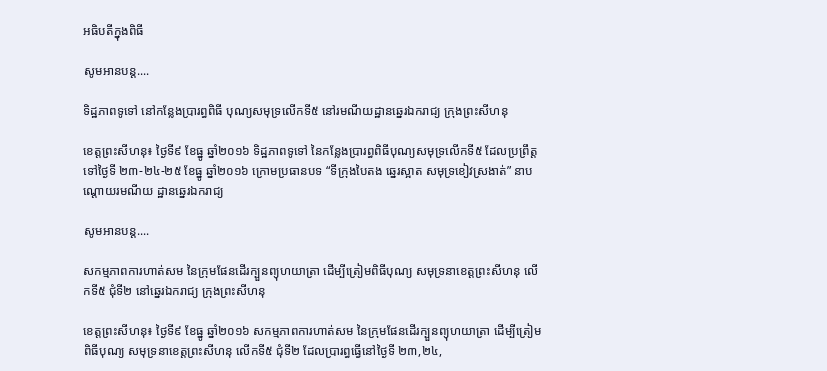អធិបតីក្នុងពិធី

សូមអានបន្ត....

ទិដ្ឋភាពទូទៅ នៅកន្លែងប្រារព្ធពិធី បុណ្យសមុទ្រលើកទី៥ នៅរមណីយដ្ឋានឆ្នេរឯករាជ្យ ក្រុងព្រះសីហនុ

ខេត្តព្រះសីហនុ៖ ថ្ងៃទី៩ ខែធ្នូ ឆ្នាំ២០១៦ ទិដ្ឋភាពទូទៅ នៃកន្លែងប្រារព្ធពិធីបុណ្យសមុទ្រលើកទី៥ ដែលប្រព្រឹត្តទៅថ្ងៃទី ២៣-២៤-២៥ ខែធ្នូ ឆ្នាំ២០១៦ ក្រោមប្រធានបទ “ទីក្រុងបៃតង ឆ្នេរស្អាត សមុទ្រខៀវស្រងាត់” នាបណ្ដោយរមណីយ ដ្ឋានឆ្នេរឯករាជ្យ

សូមអានបន្ត....

សកម្មភាពការហាត់សម នៃក្រុមផែនដើរក្បួនព្យុហយាត្រា ដើម្បីត្រៀមពិធីបុណ្យ សមុទ្រនាខេត្តព្រះសីហនុ លើកទី៥ ជុំទី២ នៅឆ្នេរឯករាជ្យ ក្រុងព្រះសីហនុ

ខេត្តព្រះសីហនុ៖ ថ្ងៃទី៩ ខែធ្នូ ឆ្នាំ២០១៦ សកម្មភាពការហាត់សម នៃក្រុមផែនដើរក្បួនព្យុហយាត្រា ដើម្បីត្រៀមពិធីបុណ្យ សមុទ្រនាខេត្តព្រះសីហនុ លើកទី៥ ជុំទី២ ដែលប្រារព្ធធ្វើនៅថ្ងៃទី ២៣,២៤,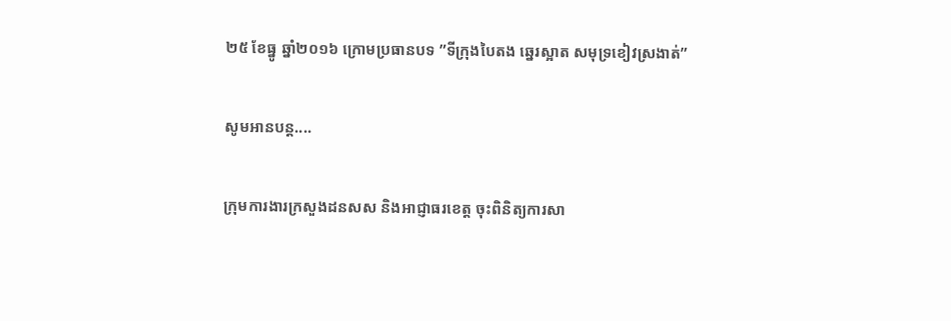២៥ ខែធ្នូ ឆ្នាំ២០១៦ ក្រោមប្រធានបទ ”ទីក្រុងបៃតង ឆ្នេរស្អាត សមុទ្រខៀវស្រងាត់”

សូមអានបន្ត....

ក្រុមការងារក្រសួងដនសស និងអាជ្ញាធរខេត្ត ចុះពិនិត្យការសា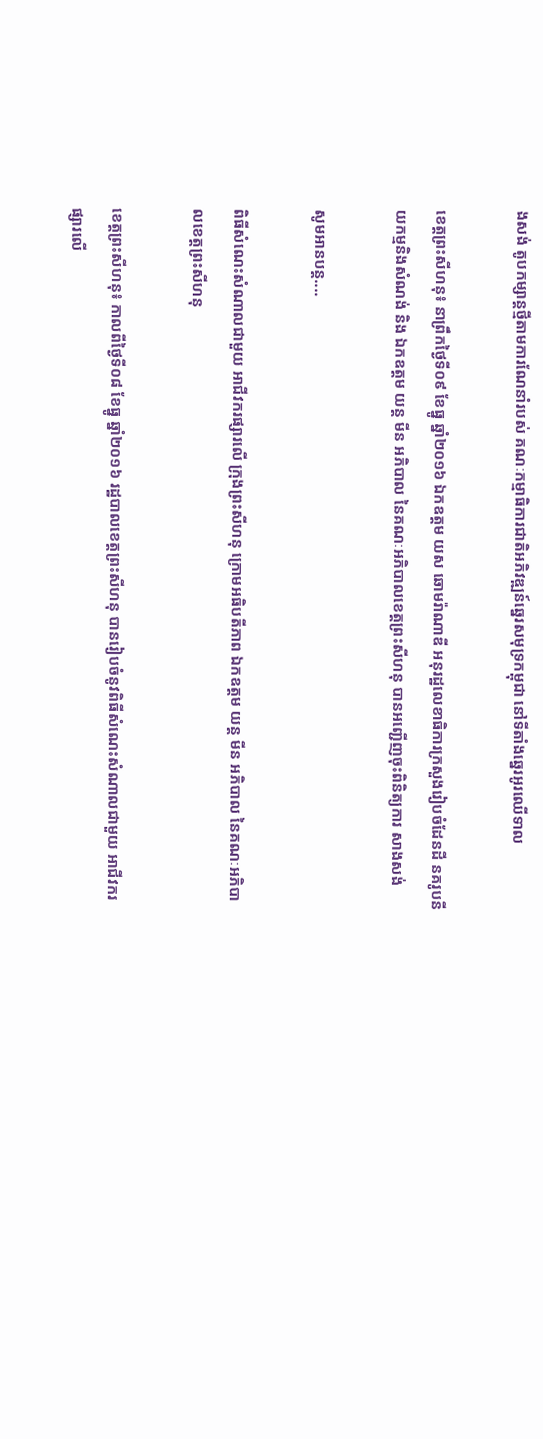ងសង់ តូបកម្សាន្តថ្មីតាមការណែនាំរបស់ គណៈកម្មាធិការជាតិអភិវឌ្ឍន៍ឆ្នេរសមុទ្រកម្ពុជា នៅទីតាំងឆ្នេរអូរឈើទាល

ខេត្តព្រះសីហនុ៖ នាព្រឹកថ្ងៃទី០៩ ខែធ្នូ ឆ្នាំ២០១៦ ឯកឧត្តម យស ឆោមរ៉ាណាឌី អនុរដ្ឋលេខាធិការក្រសួងរៀបចំដែនដី នគរូបនីយកម្មនិងសំណង់ និង ឯកឧត្តម យន្ត មីន អភិបាល នៃគណៈអភិបាលខេត្តព្រះសីហនុ បានអញ្ជើញចុះពិនិត្យការ សាងសង់

សូមអានបន្ត....

ពិធីសំណេះសំណាលជាមួយ អាជីវករផ្សារលើ ក្រុងព្រះសីហនុ ក្រោមអធិបតីភាព ឯកឧត្តម យន្ត មីន អភិបាល នៃគណៈអភិបាលខេត្តព្រះសីហនុ

ខេត្តព្រះសីហនុ៖ កាលពីថ្ងៃទី០៨ ខែធ្នូ ឆ្នាំ២០១៦ រដ្ឋបាលខេត្តព្រះសីហនុ បានរៀបចំនូវពិធីសំណេះសំណាលជាមួយ អាជីវករផ្សារលើ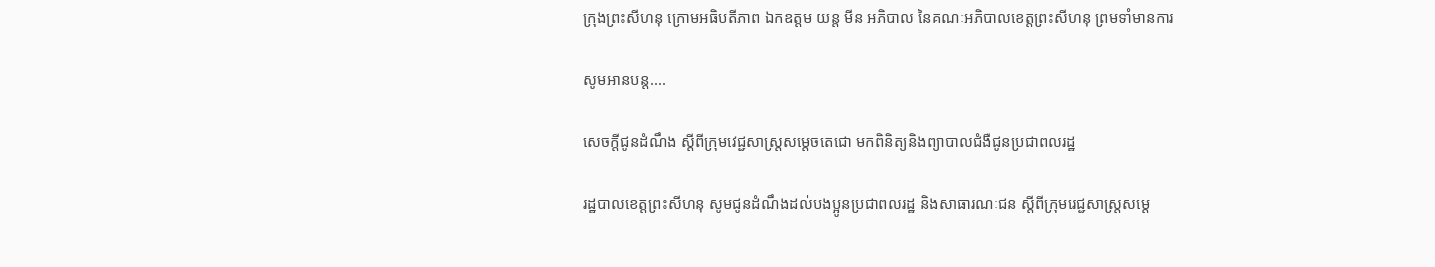ក្រុងព្រះសីហនុ ក្រោមអធិបតីភាព ឯកឧត្តម យន្ត មីន អភិបាល នៃគណៈអភិបាលខេត្តព្រះសីហនុ ព្រមទាំមានការ

សូមអានបន្ត....

សេចក្តីជូនដំណឹង ស្តីពីក្រុមវេជ្ជសាស្រ្តសម្ដេចតេជោ មកពិនិត្យនិងព្យាបាលជំងឺជូនប្រជាពលរដ្ឋ

រដ្ឋបាលខេត្តព្រះសីហនុ សូមជូនដំណឹងដល់បងប្អូនប្រជាពលរដ្ឋ និងសាធារណៈជន ស្ដីពីក្រុមរេជ្ជសាស្រ្តសម្ដេ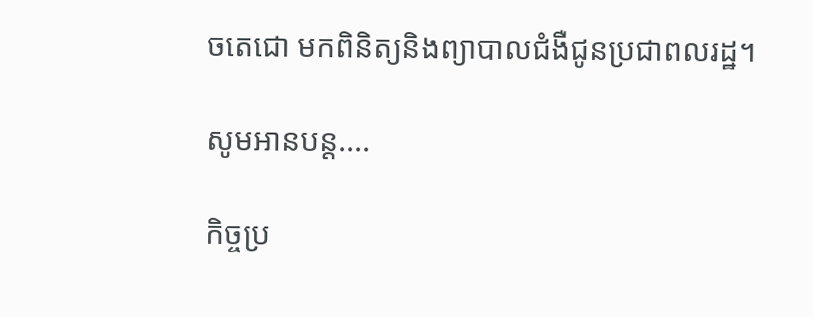ចតេជោ មកពិនិត្យនិងព្យាបាលជំងឺជូនប្រជាពលរដ្ឋ។

សូមអានបន្ត....

កិច្ចប្រ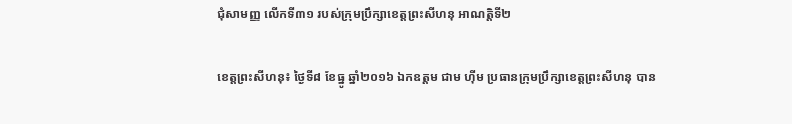ជុំសាមញ្ញ លើកទី៣១ របស់ក្រុមប្រឹក្សាខេត្តព្រះសីហនុ អាណត្តិទី២

ខេត្តព្រះសីហនុ៖ ថ្ងៃទី៨ ខែធ្នូ ឆ្នាំ២០១៦ ឯកឧត្តម ជាម ហុីម ប្រធានក្រុមប្រឹក្សាខេត្តព្រះសីហនុ បាន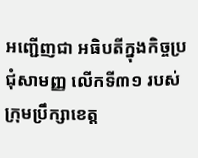អញ្ជើញជា អធិបតីក្នុងកិច្ចប្រជុំសាមញ្ញ លើកទី៣១ របស់ក្រុមប្រឹក្សាខេត្ត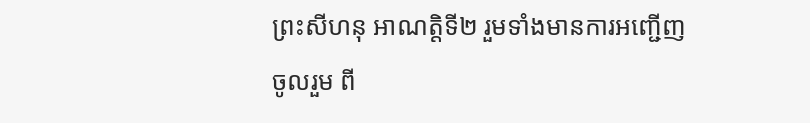ព្រះសីហនុ អាណត្តិទី២ រួមទាំងមានការអញ្ជើញចូលរួម ពី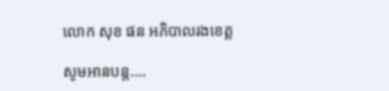លោក សុខ ផន អភិបាលរងខេត្ត

សូមអានបន្ត....